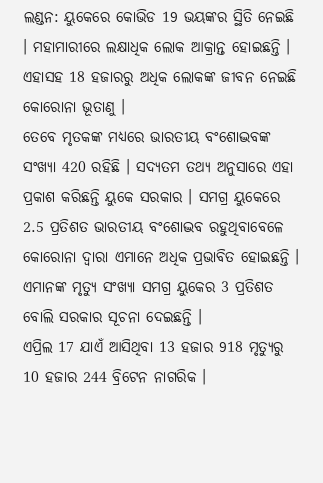ଲଣ୍ଡନ: ୟୁକେରେ କୋଭିଡ 19 ଭୟଙ୍କର ସ୍ଥିତି ନେଇଛି । ମହାମାରୀରେ ଲକ୍ଷାଧିକ ଲୋକ ଆକ୍ରାନ୍ତ ହୋଇଛନ୍ତି । ଏହାସହ 18 ହଜାରରୁ ଅଧିକ ଲୋକଙ୍କ ଜୀବନ ନେଇଛି କୋରୋନା ଭୂତାଣୁ ।
ତେବେ ମୃତକଙ୍କ ମଧ୍ୟରେ ଭାରତୀୟ ବଂଶୋଦ୍ଭବଙ୍କ ସଂଖ୍ୟା 420 ରହିଛି । ସଦ୍ୟତମ ତଥ୍ୟ ଅନୁସାରେ ଏହା ପ୍ରକାଶ କରିଛନ୍ତି ୟୁକେ ସରକାର । ସମଗ୍ର ୟୁକେରେ 2.5 ପ୍ରତିଶତ ଭାରତୀୟ ବଂଶୋଦ୍ଭବ ରହୁଥିବାବେଳେ କୋରୋନା ଦ୍ବାରା ଏମାନେ ଅଧିକ ପ୍ରଭାବିତ ହୋଇଛନ୍ତି । ଏମାନଙ୍କ ମୃତ୍ୟୁ ସଂଖ୍ୟା ସମଗ୍ର ୟୁକେର 3 ପ୍ରତିଶତ ବୋଲି ସରକାର ସୂଚନା ଦେଇଛନ୍ତି ।
ଏପ୍ରିଲ 17 ଯାଏଁ ଆସିଥିବା 13 ହଜାର 918 ମୃତ୍ୟୁରୁ 10 ହଜାର 244 ବ୍ରିଟେନ ନାଗରିକ ।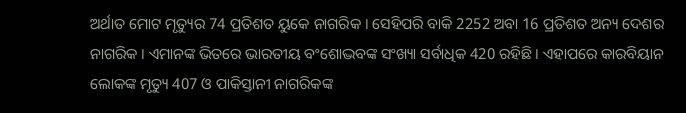ଅର୍ଥାତ ମୋଟ ମୃତ୍ୟୁର 74 ପ୍ରତିଶତ ୟୁକେ ନାଗରିକ । ସେହିପରି ବାକି 2252 ଅବା 16 ପ୍ରତିଶତ ଅନ୍ୟ ଦେଶର ନାଗରିକ । ଏମାନଙ୍କ ଭିତରେ ଭାରତୀୟ ବଂଶୋଦ୍ଭବଙ୍କ ସଂଖ୍ୟା ସର୍ବାଧିକ 420 ରହିଛି । ଏହାପରେ କାରବିୟାନ ଲୋକଙ୍କ ମୃତ୍ୟୁ 407 ଓ ପାକିସ୍ତାନୀ ନାଗରିକଙ୍କ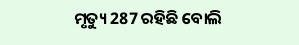ମୃତ୍ୟୁ 287 ରହିଛି ବୋଲି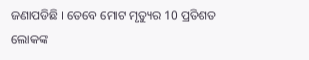ଜଣାପଡିଛି । ତେବେ ମୋଟ ମୃତ୍ୟୁର 10 ପ୍ରତିଶତ ଲୋକଙ୍କ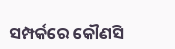ସମ୍ପର୍କରେ କୌଣସି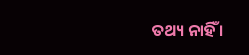ତଥ୍ୟ ନାହିଁ ।